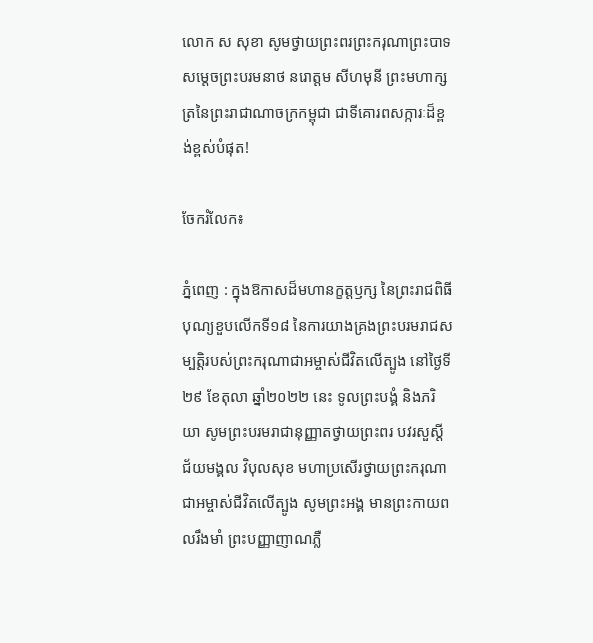លោក ស សុខា សូមថ្វាយព្រះពរព្រះករុណាព្រះបាទសម្តេចព្រះបរមនាថ នរោត្តម សីហមុនី ព្រះមហាក្សត្រនៃព្រះរាជាណាចក្រកម្ពុជា ជាទីគោរពសក្ការៈដ៏ខ្ពង់ខ្ពស់បំផុត!

ចែករំលែក៖

ភ្នំពេញ : ក្នុងឱកាសដ៏មហានក្ខត្តឫក្ស នៃព្រះរាជពិធីបុណ្យខួបលើកទី១៨ នៃការយាងគ្រងព្រះបរមរាជសម្បត្តិរបស់ព្រះករុណាជាអម្ចាស់ជីវិតលើត្បូង នៅថ្ងៃទី២៩ ខែតុលា ឆ្នាំ២០២២ នេះ ទូលព្រះបង្គំ និងភរិយា សូមព្រះបរមរាជានុញ្ញាតថ្វាយព្រះពរ បវរសួស្តី ជ័យមង្គល វិបុលសុខ មហាប្រសើរថ្វាយព្រះករុណាជាអម្ចាស់ជីវិតលើត្បូង សូមព្រះអង្គ មានព្រះកាយពលរឹងមាំ ព្រះបញ្ញាញាណភ្លឺ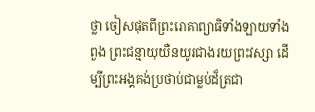ថ្លា ចៀសផុតពីព្រះរោគាព្យាធិទាំងឡាយទាំងពួង ព្រះជន្មាយុយឺនយូរជាងរយព្រះវស្សា ដើម្បីព្រះអង្គគង់ប្រថាប់ជាម្លប់ដ៏ត្រជា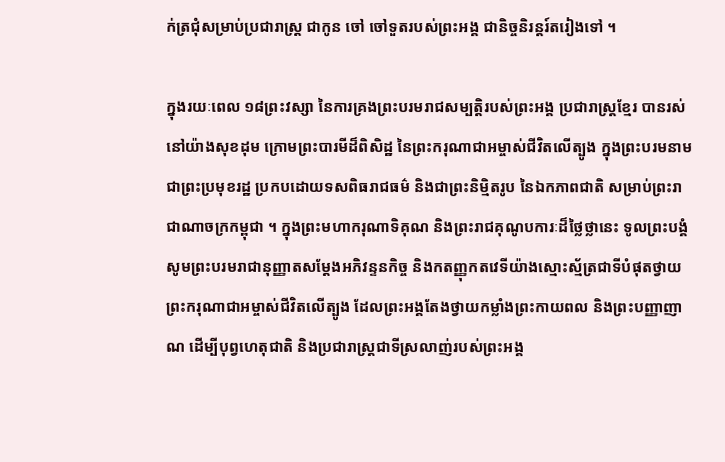ក់ត្រជុំសម្រាប់ប្រជារាស្ត្រ ជាកូន ចៅ ចៅទួតរបស់ព្រះអង្គ ជានិច្ចនិរន្តរ៍តរៀងទៅ ។

ក្នុងរយៈពេល ១៨ព្រះវស្សា នៃការគ្រងព្រះបរមរាជសម្បត្តិរបស់ព្រះអង្គ ប្រជារាស្ត្រខ្មែរ បានរស់នៅយ៉ាងសុខដុម ក្រោមព្រះបារមីដ៏ពិសិដ្ឋ នៃព្រះករុណាជាអម្ចាស់ជីវិតលើត្បូង ក្នុងព្រះបរមនាមជាព្រះប្រមុខរដ្ឋ ប្រកបដោយទសពិធរាជធម៌ និងជាព្រះនិម្មិតរូប នៃឯកភាពជាតិ សម្រាប់ព្រះរាជាណាចក្រកម្ពុជា ។ ក្នុងព្រះមហាករុណាទិគុណ និងព្រះរាជគុណូបការៈដ៏ថ្លៃថ្លានេះ ទូលព្រះបង្គំសូមព្រះបរមរាជានុញ្ញាតសម្តែងអភិវន្ទនកិច្ច និងកតញ្ញុកតវេទីយ៉ាងស្មោះស្ម័ត្រជាទីបំផុតថ្វាយព្រះករុណាជាអម្ចាស់ជីវិតលើត្បូង ដែលព្រះអង្គតែងថ្វាយកម្លាំងព្រះកាយពល និងព្រះបញ្ញាញាណ ដើម្បីបុព្វហេតុជាតិ និងប្រជារាស្រ្តជាទីស្រលាញ់របស់ព្រះអង្គ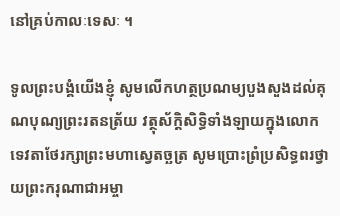នៅគ្រប់កាលៈទេសៈ ។

ទូលព្រះបង្គំយើងខ្ញុំ សូមលើកហត្ថប្រណម្យបួងសួងដល់គុណបុណ្យព្រះរតនត្រ័យ វត្ថុស័ក្តិសិទ្ធិទាំងឡាយក្នុងលោក ទេវតាថែរក្សាព្រះមហាស្វេតច្ឆត្រ សូមប្រោះព្រំប្រសិទ្ធពរថ្វាយព្រះករុណាជាអម្ចា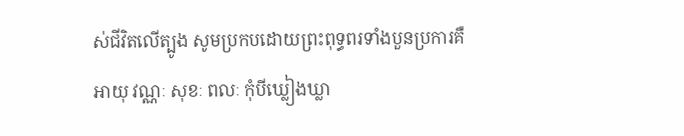ស់ជីវិតលើត្បូង សូមប្រកបដោយព្រះពុទ្ធពរទាំងបួនប្រការគឺ អាយុ វណ្ណៈ សុខៈ ពលៈ កុំបីឃ្លៀងឃ្លា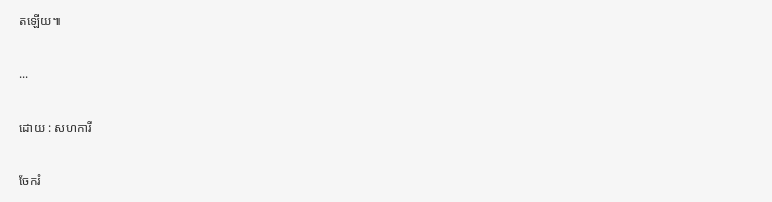តឡើយ៕

...

ដោយ : សហការី

ចែករំ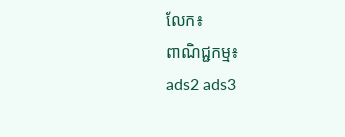លែក៖
ពាណិជ្ជកម្ម៖
ads2 ads3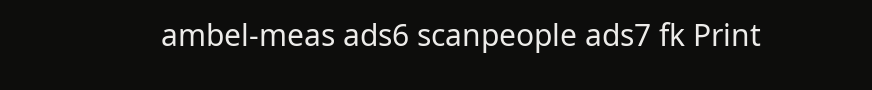ambel-meas ads6 scanpeople ads7 fk Print